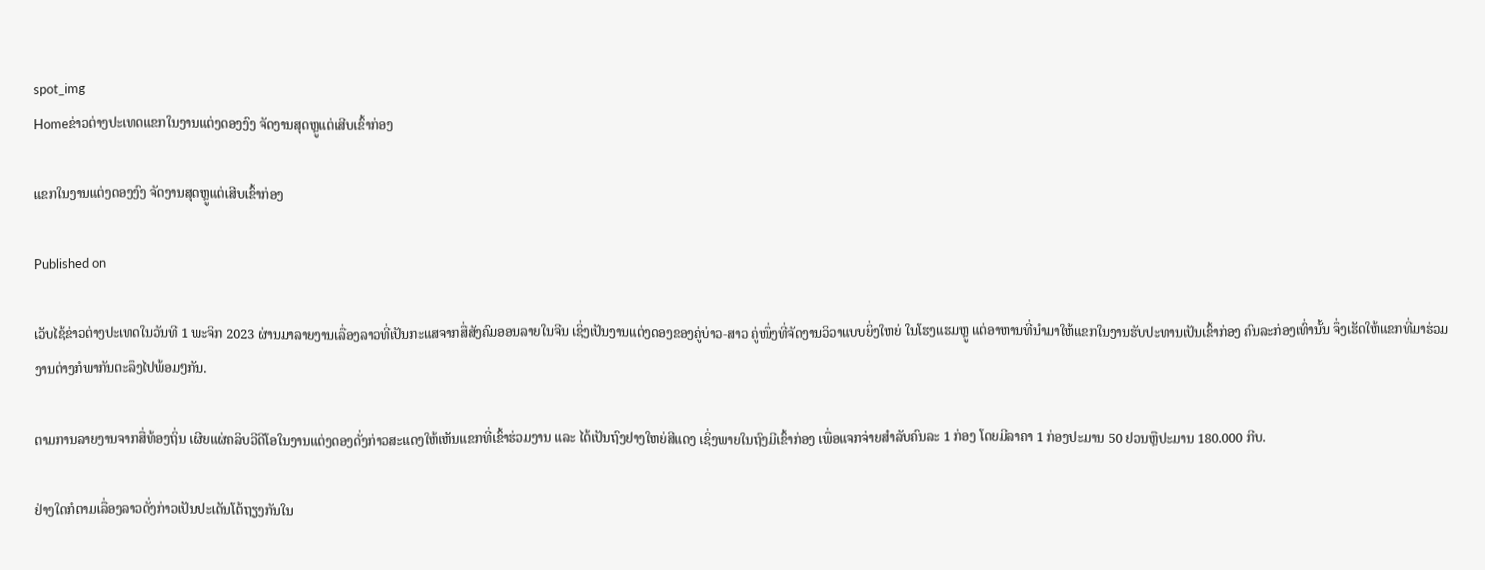spot_img
Homeຂ່າວຕ່າງປະເທດແຂກໃນງານແຕ່ງດອງງົງ ຈັດງານສຸດຫຼູແຕ່ເສີບເຂົ້າກ່ອງ

ແຂກໃນງານແຕ່ງດອງງົງ ຈັດງານສຸດຫຼູແຕ່ເສີບເຂົ້າກ່ອງ

Published on

ເວັບໄຊ້ຂ່າວຕ່າງປະເທດໃນວັນທີ 1 ພະຈິກ 2023 ຜ່ານມາລາຍງານເລື່ອງລາວທີ່ເປັນກະແສຈາກສື່ສັງຄົມອອນລາຍໃນຈີນ ເຊິ່ງເປັນງານແຕ່ງດອງຂອງຄູ່ບ່າວ-ສາວ ຄູ່ໜຶ່ງທີ່ຈັດງານວິວາແບບຍິ່ງໃຫຍ່ ໃນໂຮງແຮມຫຼູ ແຕ່ອາຫານທີ່ນຳມາໃຫ້ແຂກໃນງານຮັບປະທານເປັນເຂົ້າກ່ອງ ຄົນລະກ່ອງເທົ່ານັ້ນ ຈຶ່ງເຮັດໃຫ້ແຂກທີ່ມາຮ່ວມງານຕ່າງກໍພາກັນຕະລຶງໄປພ້ອມໆກັນ.

ຕາມການລາຍງານຈາກສື່ທ້ອງຖິ່ນ ເຜີຍແຜ່ຄລິບວີດີໂອໃນງານແຕ່ງດອງດັ່ງກ່າວສະແດງໃຫ້ເຫັນແຂກທີ່ເຂົ້າຮ່ວມງານ ແລະ ໄດ້ເປັນຖົງຢາງໃຫຍ່ສີແດງ ເຊິ່ງພາຍໃນຖົງມີເຂົ້າກ່ອງ ເພື່ອແຈກຈ່າຍສຳລັບຄົນລະ 1 ກ່ອງ ໂດຍມີລາຄາ 1 ກ່ອງປະມານ 50 ຢວນຫຼືປະມານ 180.000 ກີບ.

ຢ່າງໃດກໍຕາມເລື່ອງລາວດັ່ງກ່າວເປັນປະເດັນໂຕ້ຖຽງກັນໃນ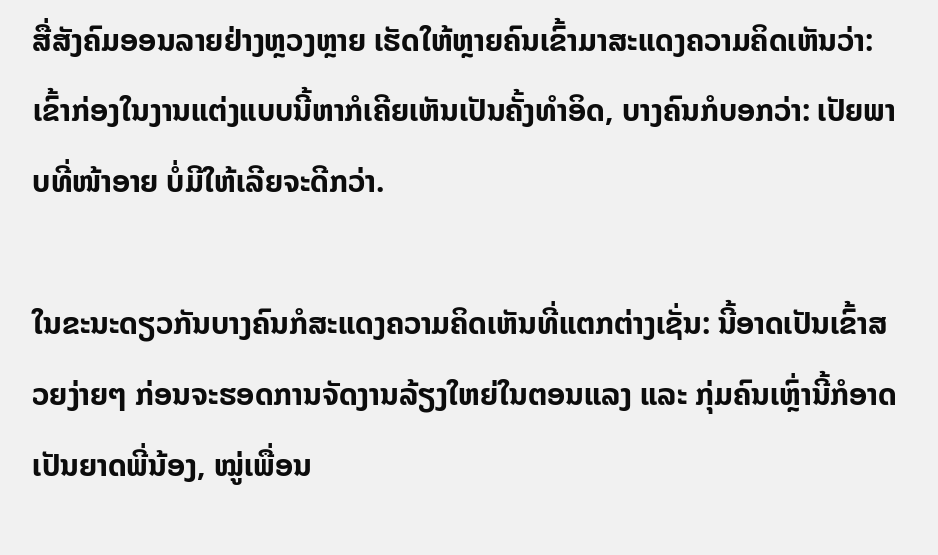ສື່ສັງຄົມອອນລາຍຢ່າງຫຼວງຫຼາຍ ເຮັດໃຫ້ຫຼາຍຄົນເຂົ້າມາສະແດງຄວາມຄິດເຫັນວ່າ: ເຂົ້າກ່ອງໃນງານແຕ່ງແບບນີ້ຫາກໍເຄີຍເຫັນເປັນຄັ້ງທຳອິດ, ບາງຄົນກໍບອກວ່າ: ເປັຍພາບທີ່ໜ້າອາຍ ບໍ່ມີໃຫ້ເລີຍຈະດີກວ່າ.

ໃນຂະນະດຽວກັນບາງຄົນກໍສະແດງຄວາມຄິດເຫັນທີ່ແຕກຕ່າງເຊັ່ນ: ນີ້ອາດເປັນເຂົ້າສວຍງ່າຍໆ ກ່ອນຈະຮອດການຈັດງານລ້ຽງໃຫຍ່ໃນຕອນແລງ ແລະ ກຸ່ມຄົນເຫຼົ່ານີ້ກໍອາດເປັນຍາດພີ່ນ້ອງ, ໝູ່ເພື່ອນ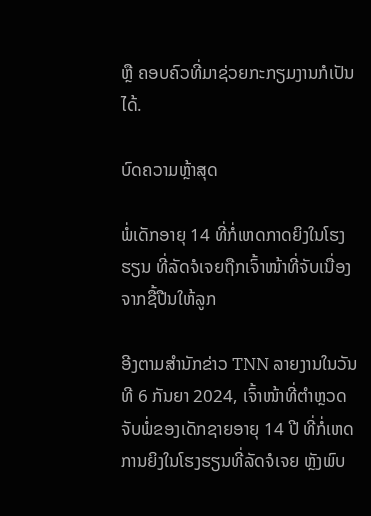ຫຼື ຄອບຄົວທີ່ມາຊ່ວຍກະກຽມງານກໍເປັນໄດ້.

ບົດຄວາມຫຼ້າສຸດ

ພໍ່ເດັກອາຍຸ 14 ທີ່ກໍ່ເຫດກາດຍິງໃນໂຮງຮຽນ ທີ່ລັດຈໍເຈຍຖືກເຈົ້າໜ້າທີ່ຈັບເນື່ອງຈາກຊື້ປືນໃຫ້ລູກ

ອີງຕາມສຳນັກຂ່າວ TNN ລາຍງານໃນວັນທີ 6 ກັນຍາ 2024, ເຈົ້າໜ້າທີ່ຕຳຫຼວດຈັບພໍ່ຂອງເດັກຊາຍອາຍຸ 14 ປີ ທີ່ກໍ່ເຫດການຍິງໃນໂຮງຮຽນທີ່ລັດຈໍເຈຍ ຫຼັງພົບ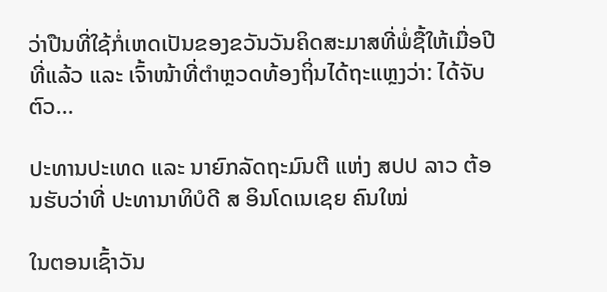ວ່າປືນທີ່ໃຊ້ກໍ່ເຫດເປັນຂອງຂວັນວັນຄິດສະມາສທີ່ພໍ່ຊື້ໃຫ້ເມື່ອປີທີ່ແລ້ວ ແລະ ເຈົ້າໜ້າທີ່ຕຳຫຼວດທ້ອງຖິ່ນໄດ້ຖະແຫຼງວ່າ: ໄດ້ຈັບຕົວ...

ປະທານປະເທດ ແລະ ນາຍົກລັດຖະມົນຕີ ແຫ່ງ ສປປ ລາວ ຕ້ອນຮັບວ່າທີ່ ປະທານາທິບໍດີ ສ ອິນໂດເນເຊຍ ຄົນໃໝ່

ໃນຕອນເຊົ້າວັນ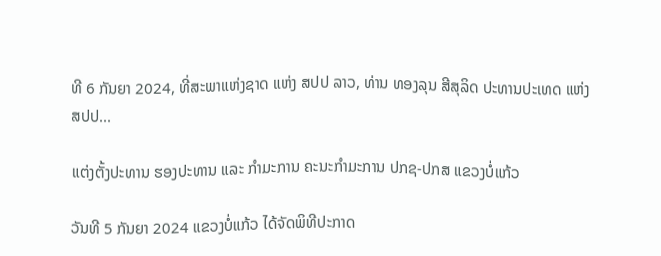ທີ 6 ກັນຍາ 2024, ທີ່ສະພາແຫ່ງຊາດ ແຫ່ງ ສປປ ລາວ, ທ່ານ ທອງລຸນ ສີສຸລິດ ປະທານປະເທດ ແຫ່ງ ສປປ...

ແຕ່ງຕັ້ງປະທານ ຮອງປະທານ ແລະ ກຳມະການ ຄະນະກຳມະການ ປກຊ-ປກສ ແຂວງບໍ່ແກ້ວ

ວັນທີ 5 ກັນຍາ 2024 ແຂວງບໍ່ແກ້ວ ໄດ້ຈັດພິທີປະກາດ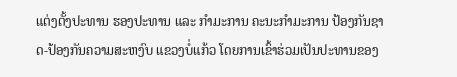ແຕ່ງຕັ້ງປະທານ ຮອງປະທານ ແລະ ກຳມະການ ຄະນະກຳມະການ ປ້ອງກັນຊາດ-ປ້ອງກັນຄວາມສະຫງົບ ແຂວງບໍ່ແກ້ວ ໂດຍການເຂົ້າຮ່ວມເປັນປະທານຂອງ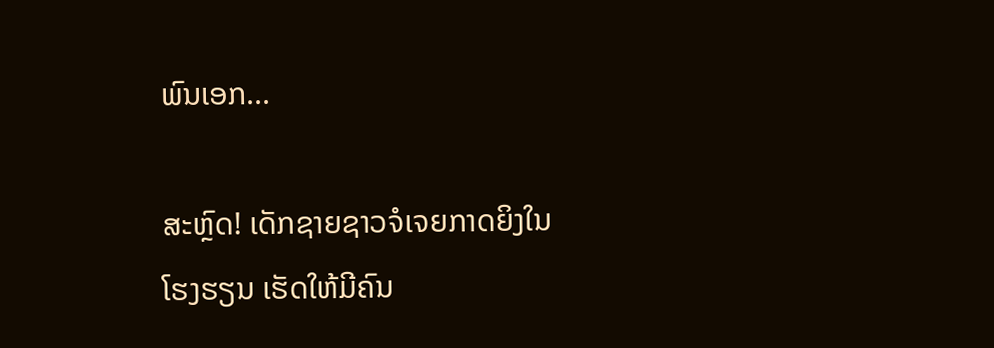ພົນເອກ...

ສະຫຼົດ! ເດັກຊາຍຊາວຈໍເຈຍກາດຍິງໃນໂຮງຮຽນ ເຮັດໃຫ້ມີຄົນ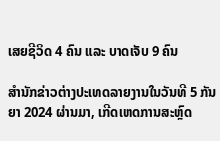ເສຍຊີວິດ 4 ຄົນ ແລະ ບາດເຈັບ 9 ຄົນ

ສຳນັກຂ່າວຕ່າງປະເທດລາຍງານໃນວັນທີ 5 ກັນຍາ 2024 ຜ່ານມາ, ເກີດເຫດການສະຫຼົດ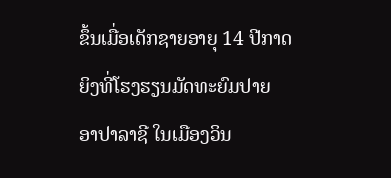ຂຶ້ນເມື່ອເດັກຊາຍອາຍຸ 14 ປີກາດຍິງທີ່ໂຮງຮຽນມັດທະຍົມປາຍ ອາປາລາຊີ ໃນເມືອງວິນ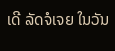ເດີ ລັດຈໍເຈຍ ໃນວັນ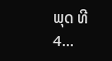ພຸດ ທີ 4...